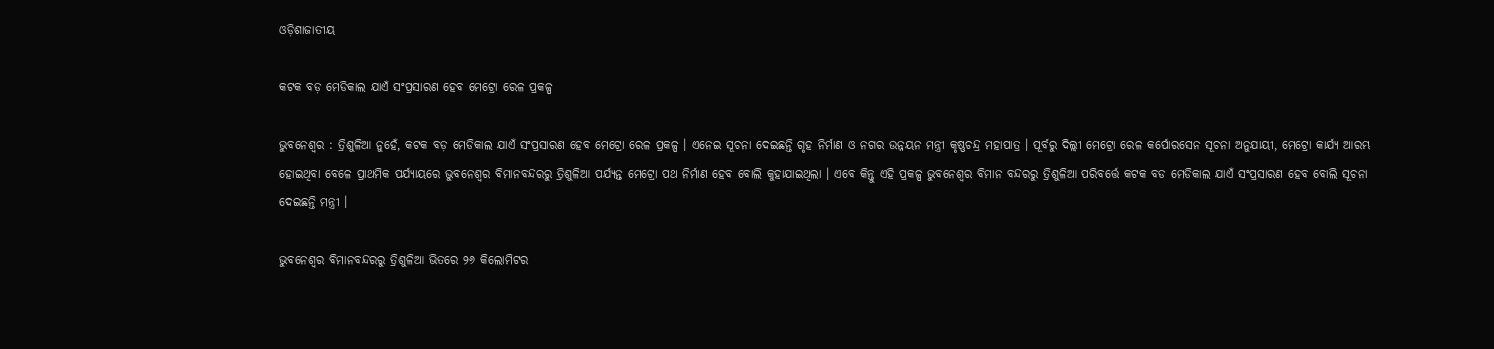ଓଡ଼ିଶାଜାତୀୟ

କଟକ ବଡ଼ ମେଡିକାଲ ଯାଏଁ ସଂପ୍ରସାରଣ ହେବ ମେଟ୍ରୋ ରେଳ ପ୍ରକଳ୍ପ

ଭୁବନେଶ୍ବର : ତ୍ରିଶୁଳିଆ ନୁହେଁ, କଟକ ବଡ଼ ମେଡିକାଲ ଯାଏଁ ସଂପ୍ରସାରଣ ହେବ ମେଟ୍ରୋ ରେଳ ପ୍ରକଳ୍ପ । ଏନେଇ ସୂଚନା ଦେଇଛନ୍ତି ଗୃହ ନିର୍ମାଣ ଓ ନଗର ଉନ୍ନୟନ ମନ୍ତ୍ରୀ କୃଷ୍ଣଚନ୍ଦ୍ର ମହାପାତ୍ର । ପୂର୍ବରୁ ଦିଲ୍ଲୀ ମେଟ୍ରୋ ରେଳ କର୍ପୋରସେନ ସୂଚନା ଅନୁଯାୟୀ, ମେଟ୍ରୋ କାର୍ଯ୍ୟ ଆରମ୍ଭ ହୋଇଥିବା ବେଳେ ପ୍ରାଥମିକ ପର୍ଯ୍ୟାୟରେ ଭୁବନେଶ୍ବର ବିମାନବନ୍ଦରରୁ ତ୍ରିଶୁଳିଆ ପର୍ଯ୍ୟନ୍ତ ମେଟ୍ରୋ ପଥ ନିର୍ମାଣ ହେବ ବୋଲି କୁହାଯାଇଥିଲା । ଏବେ କିନ୍ତୁ ଏହି ପ୍ରକଳ୍ପ ଭୁବନେଶ୍ବର ବିମାନ ବନ୍ଦରରୁ ତ୍ରିଶୁଳିଆ ପରିବର୍ତ୍ତେ କଟକ ବଡ ମେଡିକାଲ ଯାଏଁ ସଂପ୍ରସାରଣ ହେବ ବୋଲି ସୂଚନା ଦେଇଛନ୍ତି ମନ୍ତ୍ରୀ ।

ଭୁବନେଶ୍ବର ବିମାନବନ୍ଦରରୁ ତ୍ରିଶୁଳିଆ ଭିତରେ ୨୬ କିଲୋମିଟର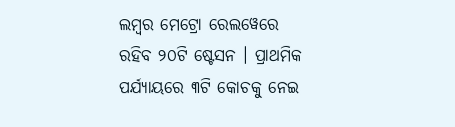ଲମ୍ବର ମେଟ୍ରୋ ରେଲୱେରେ ରହିବ ୨୦ଟି ଷ୍ଟେସନ । ପ୍ରାଥମିକ ପର୍ଯ୍ୟାୟରେ ୩ଟି କୋଚକୁ ନେଇ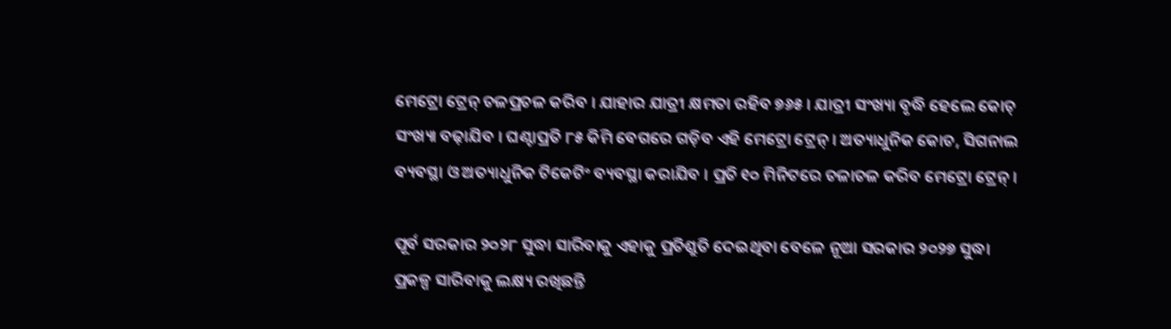ମେଟ୍ରୋ ଟ୍ରେନ୍ ଚଳପ୍ରଚଳ କରିବ । ଯାହାର ଯାତ୍ରୀ କ୍ଷମତା ରହିବ ୭୬୫ । ଯାତ୍ରୀ ସଂଖ୍ୟା ବୃଦ୍ଧି ହେଲେ କୋଚ୍ ସଂଖ୍ୟା ବଢ଼ାଯିବ । ଘଣ୍ଟାପ୍ରତି ୮୫ କିମି ବେଗରେ ଗଡ଼ିବ ଏହି ମେଟ୍ରୋ ଟ୍ରେନ୍ । ଅତ୍ୟାଧୁନିକ କୋଚ, ସିଗନାଲ ବ୍ୟବସ୍ଥା ଓ ଅତ୍ୟାଧୁନିକ ଟିକେଟିଂ ବ୍ୟବସ୍ଥା କରାଯିବ । ପ୍ରତି ୧୦ ମିନିଟରେ ଚଳାଚଳ କରିବ ମେଟ୍ରୋ ଟ୍ରେନ୍ ।

ପୂର୍ବ ସରକାର ୨୦୨୮ ସୁଦ୍ଧା ସାରିବାକୁ ଏହାକୁ ପ୍ରତିଶ୍ରୁତି ଦେଇଥିବା ବେଳେ ନୂଆ ସରକାର ୨୦୨୭ ସୁଦ୍ଧା ପ୍ରକଳ୍ପ ସାରିବାକୁ ଲକ୍ଷ୍ୟ ରଖିଛନ୍ତି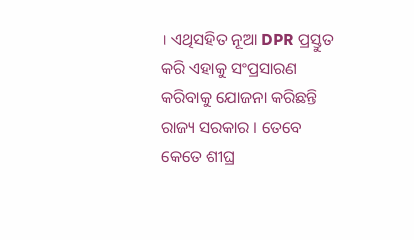। ଏଥିସହିତ ନୂଆ DPR ପ୍ରସ୍ତୁତ କରି ଏହାକୁ ସଂପ୍ରସାରଣ କରିବାକୁ ଯୋଜନା କରିଛନ୍ତି ରାଜ୍ୟ ସରକାର । ତେବେ କେତେ ଶୀଘ୍ର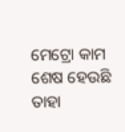ମେଟ୍ରୋ କାମ ଶେଷ ହେଉଛି ତାହା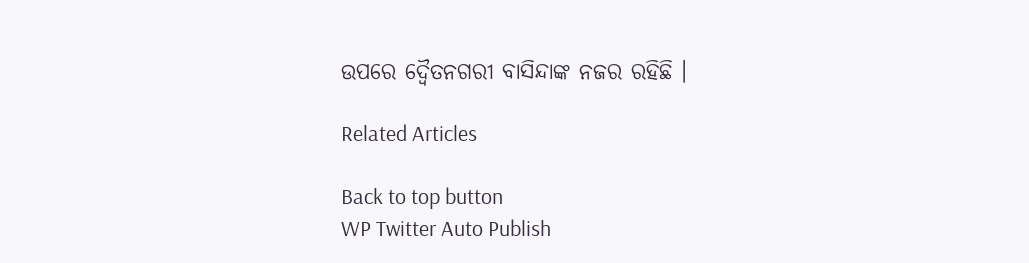ଉପରେ ଦ୍ୱୈତନଗରୀ ବାସିନ୍ଦାଙ୍କ ନଜର ରହିଛି ।

Related Articles

Back to top button
WP Twitter Auto Publish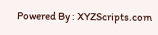Powered By : XYZScripts.com